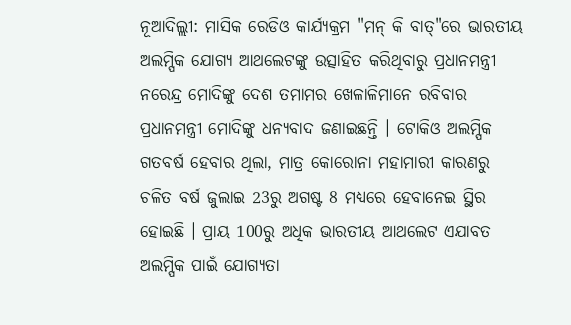ନୂଆଦିଲ୍ଲୀ: ମାସିକ ରେଡିଓ କାର୍ଯ୍ୟକ୍ରମ "ମନ୍ କି ବାତ୍"ରେ ଭାରତୀୟ ଅଲମ୍ପିକ ଯୋଗ୍ୟ ଆଥଲେଟଙ୍କୁ ଉତ୍ସାହିତ କରିଥିବାରୁ ପ୍ରଧାନମନ୍ତ୍ରୀ ନରେନ୍ଦ୍ର ମୋଦିଙ୍କୁ ଦେଶ ତମାମର ଖେଳାଳିମାନେ ରବିବାର ପ୍ରଧାନମନ୍ତ୍ରୀ ମୋଦିଙ୍କୁ ଧନ୍ୟବାଦ ଜଣାଇଛନ୍ତି । ଟୋକିଓ ଅଲମ୍ପିକ ଗତବର୍ଷ ହେବାର ଥିଲା, ମାତ୍ର କୋରୋନା ମହାମାରୀ କାରଣରୁ ଚଳିତ ବର୍ଷ ଜୁଲାଇ 23ରୁ ଅଗଷ୍ଟ 8 ମଧ୍ୟରେ ହେବାନେଇ ସ୍ଥିର ହୋଇଛି । ପ୍ରାୟ 100ରୁ ଅଧିକ ଭାରତୀୟ ଆଥଲେଟ ଏଯାବତ ଅଲମ୍ପିକ ପାଇଁ ଯୋଗ୍ୟତା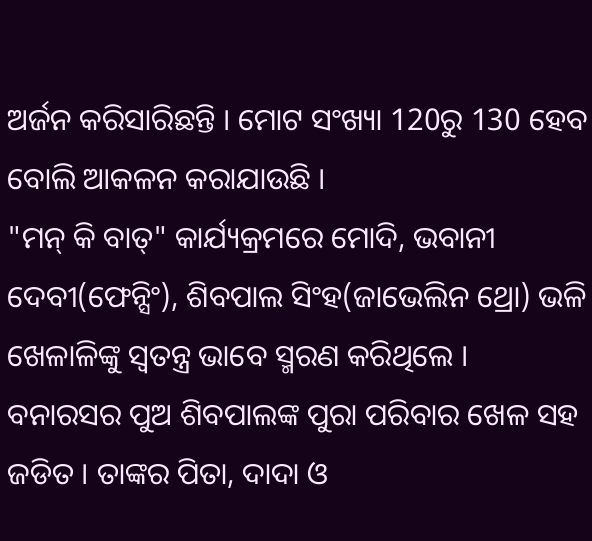ଅର୍ଜନ କରିସାରିଛନ୍ତି । ମୋଟ ସଂଖ୍ୟା 120ରୁ 130 ହେବ ବୋଲି ଆକଳନ କରାଯାଉଛି ।
"ମନ୍ କି ବାତ୍" କାର୍ଯ୍ୟକ୍ରମରେ ମୋଦି, ଭବାନୀ ଦେବୀ(ଫେନ୍ସିଂ), ଶିବପାଲ ସିଂହ(ଜାଭେଲିନ ଥ୍ରୋ) ଭଳି ଖେଳାଳିଙ୍କୁ ସ୍ବତନ୍ତ୍ର ଭାବେ ସ୍ମରଣ କରିଥିଲେ । ବନାରସର ପୁଅ ଶିବପାଲଙ୍କ ପୁରା ପରିବାର ଖେଳ ସହ ଜଡିତ । ତାଙ୍କର ପିତା, ଦାଦା ଓ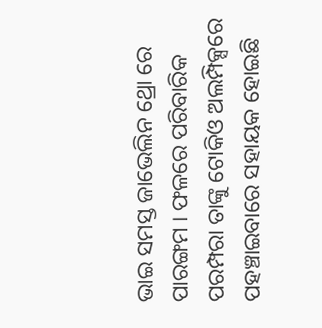ଭାଇ ସମସ୍ତ ଜାଭେଲିନ ଥ୍ରୋ ରେ ପାରଙ୍ଗମ । ଫଳରେ ପରିବାରିକ ପରମ୍ପରା ତାଙ୍କୁ ଟୋକିଓ ଅଲମ୍ପିକ୍ସରେ ପହଞ୍ଚାଇବାରେ ସହାୟକ ହୋଇଛି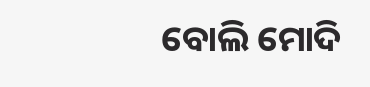ବୋଲି ମୋଦି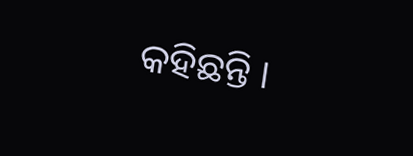କହିଛନ୍ତି ।